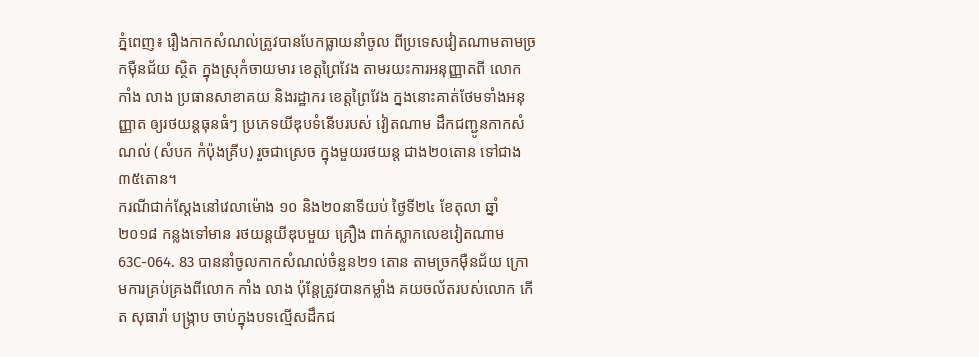ភ្នំពេញ៖ រឿងកាកសំណល់ត្រូវបានបែកធ្លាយនាំចូល ពីប្រទេសវៀតណាមតាមច្រកមុឺនជ័យ ស្ថិត ក្នុងស្រុកំចាយមារ ខេត្តព្រៃវែង តាមរយះការអនុញ្ញាតពី លោក កាំង លាង ប្រធានសាខាគយ និងរដ្ឋាករ ខេត្តព្រៃវែង ក្នងនោះគាត់ថែមទាំងអនុញ្ញាត ឲ្យរថយន្តធុនធំៗ ប្រភេទយីឌុបទំនើបរបស់ វៀតណាម ដឹកជញ្ជូនកាកសំណល់ (សំបក កំប៉ុងគ្រីប) រួចជាស្រេច ក្នុងមួយរថយន្ត ជាង២០តោន ទៅជាង៣៥តោន។
ករណីជាក់ស្តែងនៅវេលាម៉ោង ១០ និង២០នាទីយប់ ថ្ងៃទី២៤ ខែតុលា ឆ្នាំ២០១៨ កន្លងទៅមាន រថយន្តយីឌុបមួយ គ្រឿង ពាក់ស្លាកលេខវៀតណាម63C-064. 83 បាននាំចូលកាកសំណល់ចំនួន២១ តោន តាមច្រកមុឺនជ័យ ក្រោមការគ្រប់គ្រងពីលោក កាំង លាង ប៉ុន្តែត្រូវបានកម្លាំង គយចល័តរបស់លោក កើត សុធារ៉ា បង្ក្រាប ចាប់ក្នុងបទល្មើសដឹកជ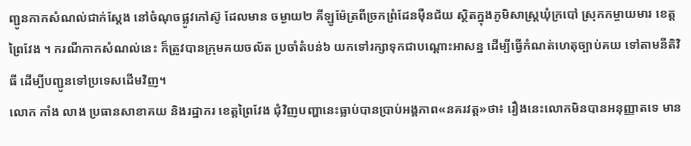ញ្ជូនកាកសំណល់ជាក់ស្តែង នៅចំណុចផ្លូវកៅស៊ូ ដែលមាន ចម្ងាយ២ គីឡូម៉ែត្រពីច្រកព្រំដែនម៉ឺនជ័យ ស្ថិតក្នុងភូមិសាស្ត្រឃុំក្របៅ ស្រុកកម្ចាយមារ ខេត្តព្រៃវែង ។ ករណីកាកសំណល់នេះ ក៏ត្រូវបានក្រុមគយចល័ត ប្រចាំតំបន់៦ យកទៅរក្សាទុកជាបណ្តោះអាសន្ន ដើម្បីធ្វើកំណត់ហេតុច្បាប់គយ ទៅតាមនីតិវិធី ដើម្បីបញ្ជូនទៅប្រទេសដើមវិញ។
លោក កាំង លាង ប្រធានសាខាគយ និងរដ្ឋាករ ខេត្តព្រៃវែង ជុំវិញបញ្ហានេះធ្លាប់បានប្រាប់អង្គភាព«នគរវត្ត»ថា៖ រឿងនេះលោកមិនបានអនុញ្ញាតទេ មាន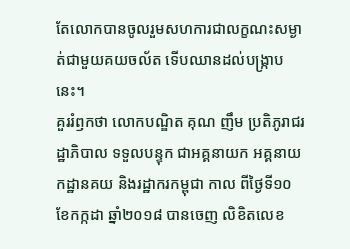តែលោកបានចូលរួមសហការជាលក្ខណះសម្ងាត់ជាមួយគយចល័ត ទើបឈានដល់បង្ក្រាបនេះ។
គួររំឭកថា លោកបណ្ឌិត គុណ ញឹម ប្រតិភូរាជរដ្ឋាភិបាល ទទួលបន្ទុក ជាអគ្គនាយក អគ្គនាយកដ្ឋានគយ និងរដ្ឋាករកម្ពុជា កាល ពីថ្ងៃទី១០ ខែកក្កដា ឆ្នាំ២០១៨ បានចេញ លិខិតលេខ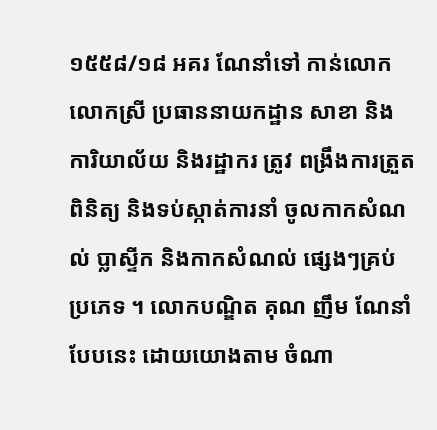១៥៥៨/១៨ អគរ ណែនាំទៅ កាន់លោក លោកស្រី ប្រធាននាយកដ្ឋាន សាខា និងការិយាល័យ និងរដ្ឋាករ ត្រូវ ពង្រឹងការត្រួតពិនិត្យ និងទប់ស្កាត់ការនាំ ចូលកាកសំណល់ ប្លាស្ទីក និងកាកសំណល់ ផ្សេងៗគ្រប់ប្រភេទ ។ លោកបណ្ឌិត គុណ ញឹម ណែនាំបែបនេះ ដោយយោងតាម ចំណា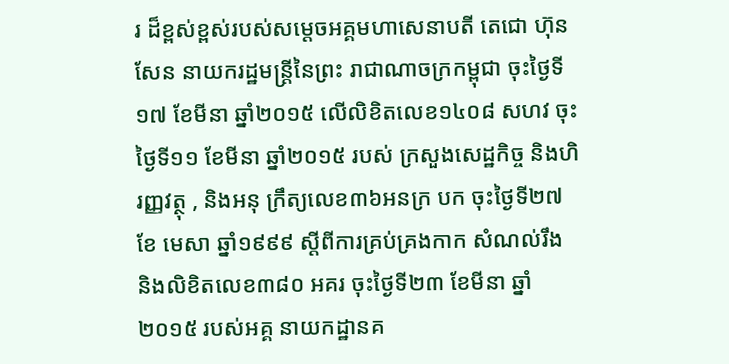រ ដ៏ខ្ពស់ខ្ពស់របស់សម្តេចអគ្គមហាសេនាបតី តេជោ ហ៊ុន សែន នាយករដ្ឋមន្ត្រីនៃព្រះ រាជាណាចក្រកម្ពុជា ចុះថ្ងៃទី១៧ ខែមីនា ឆ្នាំ២០១៥ លើលិខិតលេខ១៤០៨ សហវ ចុះថ្ងៃទី១១ ខែមីនា ឆ្នាំ២០១៥ របស់ ក្រសួងសេដ្ឋកិច្ច និងហិរញ្ញវត្ថុ , និងអនុ ក្រឹត្យលេខ៣៦អនក្រ បក ចុះថ្ងៃទី២៧ ខែ មេសា ឆ្នាំ១៩៩៩ ស្តីពីការគ្រប់គ្រងកាក សំណល់រឹង និងលិខិតលេខ៣៨០ អគរ ចុះថ្ងៃទី២៣ ខែមីនា ឆ្នាំ២០១៥ របស់អគ្គ នាយកដ្ឋានគ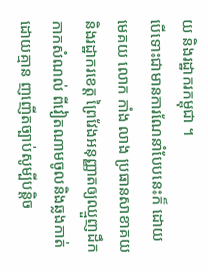យ និងរដ្ឋាករកម្ពុជា ។
បើទោះជាមានការណែនាំបែបនេះក៏ ដោយ មេគយ លោក កាំង លាង ប្រធានសាខាគយ និងរដ្ឋាករខេត្ត ព្រៃវែងអនុញ្ញាតឲ្យឈ្មួញដឹកកាកសំណល់ ពីវៀតណាមចូលនិងឆ្លងកាត់ ដោយគ្មាន ញញើតច្បាប់សូម្បីបន្តិច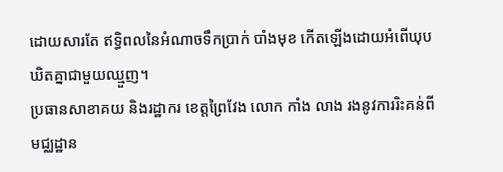ដោយសារតែ ឥទ្ធិពលនៃអំណាចទឹកប្រាក់ បាំងមុខ កើតឡើងដោយអំពើឃុបឃិតគ្នាជាមួយឈ្មួញ។
ប្រធានសាខាគយ និងរដ្ឋាករ ខេត្តព្រៃវែង លោក កាំង លាង រងនូវការរិះគន់ពីមជ្ឈដ្ឋាន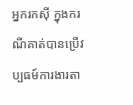អ្នករកសុី ក្នុងករណីគាត់បានប្រើវប្បធម៍ការងារតា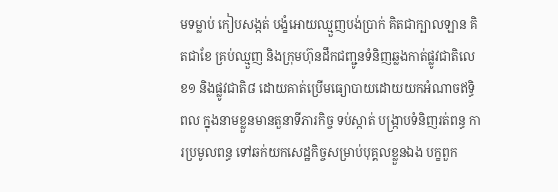មទម្លាប់ កៀបសង្កត់ បង្ខំអោយឈ្មួញបង់ប្រាក់ គិតជាក្បាលឡាន គិតជាខែ គ្រប់ឈ្មួញ និងក្រុមហ៊ុនដឹកជញ្ជូនទំនិញឆ្លងកាត់ផ្លូវជាតិលេខ១ និងផ្លូវជាតិ៨ ដោយគាត់ប្រើមធ្យោបាយដោយយកអំណាចឥទ្ធិពល ក្នុងនាមខ្លួនមានតួនាទីភារកិច្ច ទប់ស្កាត់ បង្ក្រាបទំនិញរត់ពន្ធ ការប្រមូលពន្ធ ទៅឆក់យកសេដ្ឋកិច្ចសម្រាប់បុគ្គលខ្លួនឯង បក្ខពួក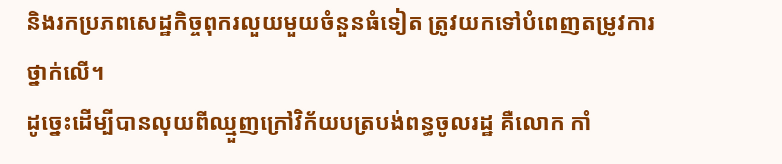និងរកប្រភពសេដ្ឋកិច្ចពុករលួយមួយចំនួនធំទៀត ត្រូវយកទៅបំពេញតម្រូវការថ្នាក់លើ។
ដូច្នេះដើម្បីបានលុយពីឈ្មួញក្រៅវិក័យបត្របង់ពន្ធចូលរដ្ឋ គឺលោក កាំ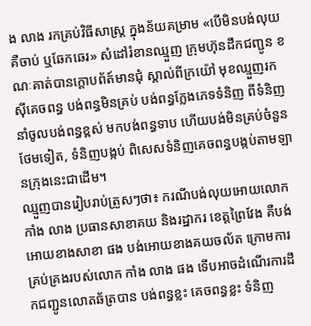ង លាង រកគ្រប់វិធីសាស្ត្រ ក្នុងន័យគម្រាម «បើមិនបង់លុយគឺចាប់ ឬឆែកឆេរ» សំដៅរំខានឈ្មួញ ក្រុមហ៊ុនដឹកជញ្ជូន ខណៈគាត់បានក្តោបព័ត៍មានជុំ ស្គាល់ពីក្រយ៉ៅ មុខឈ្មួញរកសុីគេចពន្ធ បង់ពន្ធមិនគ្រប់ បង់ពន្ធក្លែងភេទទំនិញ ពីទំនិញនាំចូលបង់ពន្ធខ្ពស់ មកបង់ពន្ធទាប ហើយបង់មិនគ្រប់ចំនួនថែមទៀត, ទំនិញបង្កប់ ពិសេសទំនិញគេចពន្ធបង្កប់តាមឡានក្រុងនេះជាដើម។
ឈ្មួញបានរៀបរាប់ត្រួសៗថា៖ ករណីបង់លុយអោយលោក កាំង លាង ប្រធានសាខាគយ និងរដ្ឋាករ ខេត្តព្រៃវែង គឺបង់អោយខាងសាខា ផង បង់អោយខាងគយចល័ត ក្រោមការគ្រប់គ្រងរបស់លោក កាំង លាង ផង ទើបអាចដំណើរការដឹកជញ្ជូនលោតឆ័ត្របាន បង់ពន្ធខ្លះ គេចពន្ធខ្លះ ទំនិញ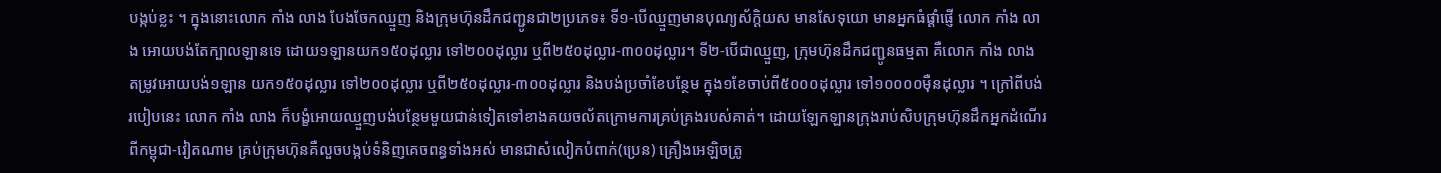បង្កប់ខ្លះ ។ ក្នុងនោះលោក កាំង លាង បែងចែកឈ្មួញ និងក្រុមហ៊ុនដឹកជញ្ជូនជា២ប្រភេទ៖ ទី១-បើឈ្មួញមានបុណ្យស័ក្តិយស មានសែទុយោ មានអ្នកធំផ្តាំផ្ញើ លោក កាំង លាង អោយបង់តែក្បាលឡានទេ ដោយ១ឡានយក១៥០ដុល្លារ ទៅ២០០ដុល្លារ ឬពី២៥០ដុល្លារ-៣០០ដុល្លារ។ ទី២-បើជាឈ្មួញ, ក្រុមហ៊ុនដឹកជញ្ជូនធម្មតា គឺលោក កាំង លាង តម្រូវអោយបង់១ឡាន យក១៥០ដុល្លារ ទៅ២០០ដុល្លារ ឬពី២៥០ដុល្លារ-៣០០ដុល្លារ និងបង់ប្រចាំខែបន្ថែម ក្នុង១ខែចាប់ពី៥០០០ដុល្លារ ទៅ១០០០០មុឺនដុល្លារ ។ ក្រៅពីបង់របៀបនេះ លោក កាំង លាង ក៏បង្ខំអោយឈ្មួញបង់បន្ថែមមួយជាន់ទៀតទៅខាងគយចល័តក្រោមការគ្រប់គ្រងរបស់គាត់។ ដោយឡែកឡានក្រុងរាប់សិបក្រុមហ៊ុនដឹកអ្នកដំណើរពីកម្ពុជា-វៀតណាម គ្រប់ក្រុមហ៊ុនគឺលួចបង្កប់ទំនិញគេចពន្ធទាំងអស់ មានជាសំលៀកបំពាក់(ប្រេន) គ្រឿងអេឡិចត្រូ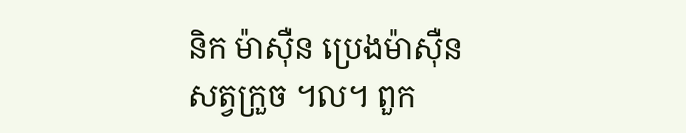និក ម៉ាសុឺន ប្រេងម៉ាសុឺន សត្វក្រួច ។ល។ ពួក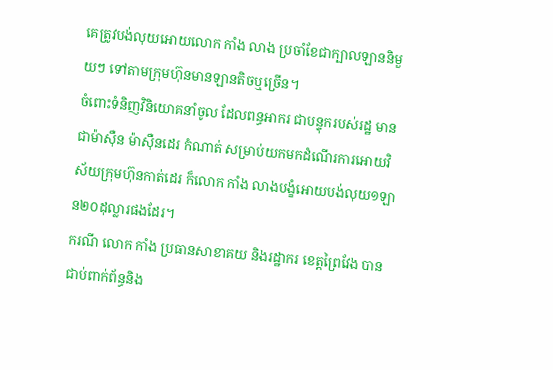គេត្រូវបង់លុយអោយលោក កាំង លាង ប្រចាំខែជាក្បាលឡាននិមួយៗ ទៅតាមក្រុមហ៊ុនមានឡានតិចឬច្រើន។
ចំពោះទំនិញវិនិយោគនាំចូល ដែលពន្ធអាករ ជាបន្ទុករបស់រដ្ឋ មានជាម៉ាសុឺន ម៉ាសុឺនដេរ កំណាត់ សម្រាប់យកមកដំណើរការអោយវិស័យក្រុមហ៊ុនកាត់ដេរ ក៏លោក កាំង លាងបង្ខំអោយបង់លុយ១ឡាន២០ដុល្លារផងដែរ។
ករណី លោក កាំង ប្រធានសាខាគយ និងរដ្ឋាករ ខេត្តព្រៃវែង បានជាប់ពាក់ព័ន្ធនិង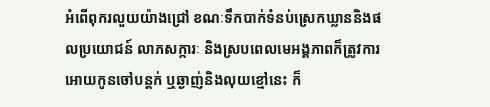អំពើពុករលួយយ៉ាងជ្រៅ ខណៈទឹកបាក់ទំនប់ស្រេកឃ្លាននិងផលប្រយោជន៍ លាភសក្ការៈ និងស្របពេលមេអង្គភាពក៏ត្រូវការអោយកូនចៅបន្តក់ ឬឆ្ងាញ់និងលុយខ្មៅនេះ ក៏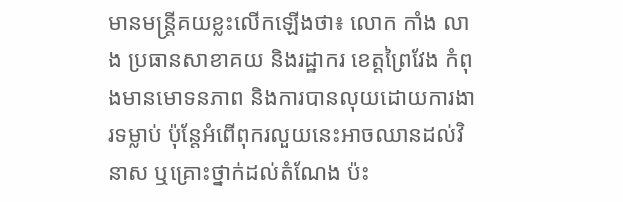មានមន្ត្រីគយខ្លះលើកឡើងថា៖ លោក កាំង លាង ប្រធានសាខាគយ និងរដ្ឋាករ ខេត្តព្រៃវែង កំពុងមានមោទនភាព និងការបានលុយដោយការងារទម្លាប់ ប៉ុន្តែអំពើពុករលួយនេះអាចឈានដល់វិនាស ឬគ្រោះថ្នាក់ដល់តំណែង ប៉ះ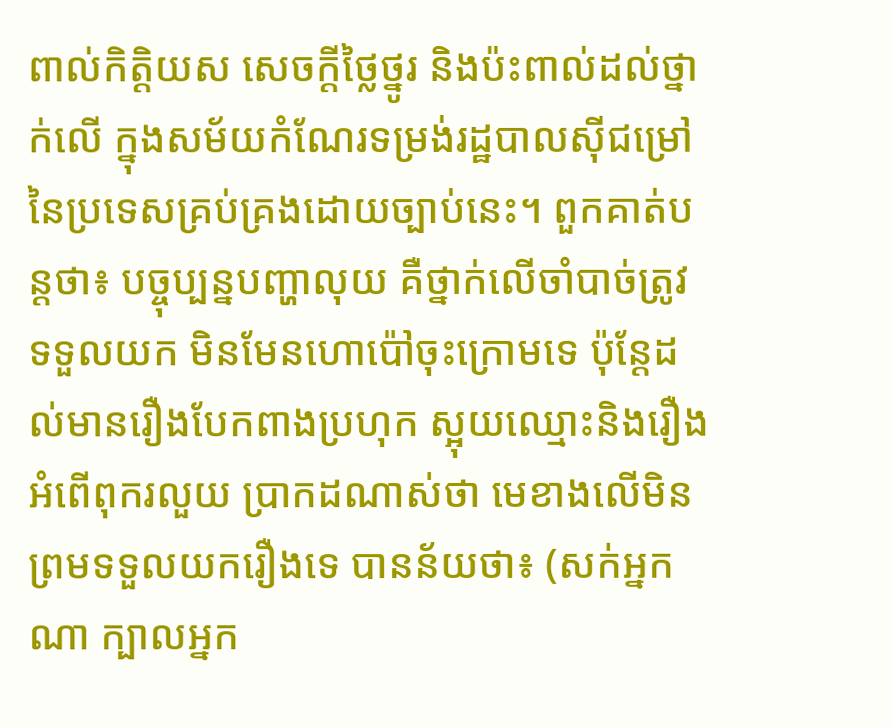ពាល់កិត្តិយស សេចក្តីថ្លៃថ្នូរ និងប៉ះពាល់ដល់ថ្នាក់លើ ក្នុងសម័យកំណែរទម្រង់រដ្ឋបាលសុីជម្រៅនៃប្រទេសគ្រប់គ្រងដោយច្បាប់នេះ។ ពួកគាត់បន្តថា៖ បច្ចុប្បន្នបញ្ហាលុយ គឺថ្នាក់លើចាំបាច់ត្រូវទទួលយក មិនមែនហោប៉ៅចុះក្រោមទេ ប៉ុន្តែដល់មានរឿងបែកពាងប្រហុក ស្អុយឈ្មោះនិងរឿងអំពើពុករលួយ ប្រាកដណាស់ថា មេខាងលើមិនព្រមទទួលយករឿងទេ បានន័យថា៖ (សក់អ្នកណា ក្បាលអ្នក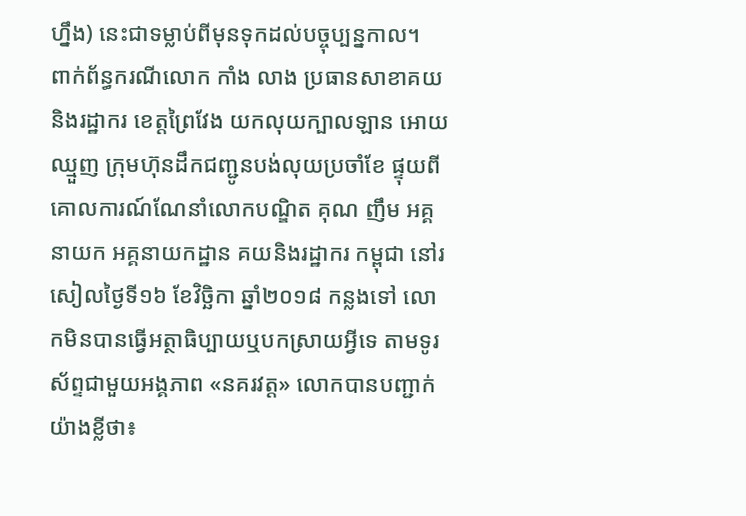ហ្នឹង) នេះជាទម្លាប់ពីមុនទុកដល់បច្ចុប្បន្នកាល។
ពាក់ព័ន្ធករណីលោក កាំង លាង ប្រធានសាខាគយ និងរដ្ឋាករ ខេត្តព្រៃវែង យកលុយក្បាលឡាន អោយឈ្មួញ ក្រុមហ៊ុនដឹកជញ្ជូនបង់លុយប្រចាំខែ ផ្ទុយពីគោលការណ៍ណែនាំលោកបណ្ឌិត គុណ ញឹម អគ្គនាយក អគ្គនាយកដ្ឋាន គយនិងរដ្ឋាករ កម្ពុជា នៅរសៀលថ្ងៃទី១៦ ខែវិច្ឆិកា ឆ្នាំ២០១៨ កន្លងទៅ លោកមិនបានធ្វើអត្ថាធិប្បាយឬបកស្រាយអ្វីទេ តាមទូរស័ព្ទជាមួយអង្គភាព «នគរវត្ត» លោកបានបញ្ជាក់យ៉ាងខ្លីថា៖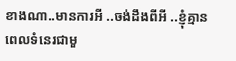ខាងណា..មានការអី ..ចង់ដឹងពីអី ..ខ្ញុំគ្មានពេលទំនេរជាមួ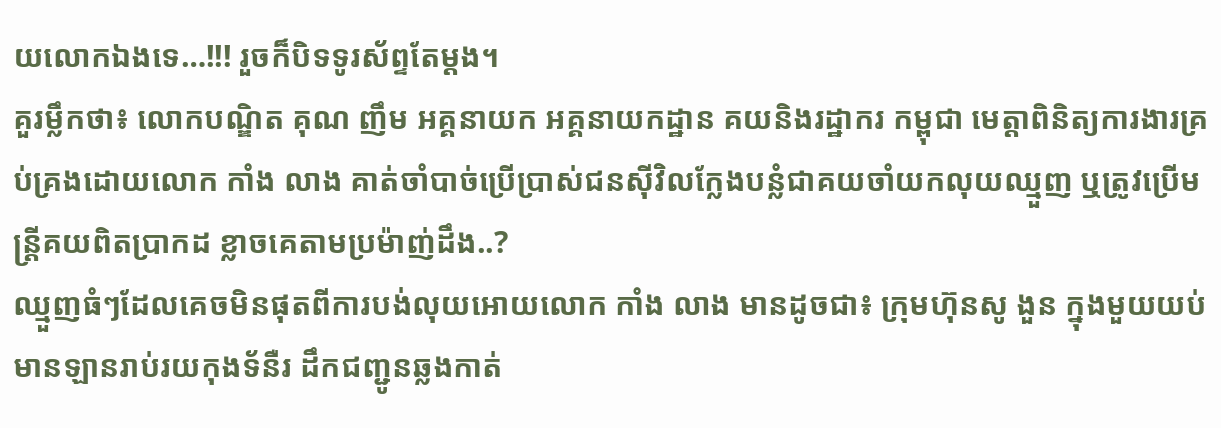យលោកឯងទេ…!!! រួចក៏បិទទូរស័ព្ទតែម្តង។
គួរម្លឹកថា៖ លោកបណ្ឌិត គុណ ញឹម អគ្គនាយក អគ្គនាយកដ្ឋាន គយនិងរដ្ឋាករ កម្ពុជា មេត្តាពិនិត្យការងារគ្រប់គ្រងដោយលោក កាំង លាង គាត់ចាំបាច់ប្រើប្រាស់ជនសុីវិលក្លែងបន្លំជាគយចាំយកលុយឈ្មួញ ឬត្រូវប្រើមន្ត្រីគយពិតប្រាកដ ខ្លាចគេតាមប្រម៉ាញ់ដឹង..?
ឈ្មួញធំៗដែលគេចមិនផុតពីការបង់លុយអោយលោក កាំង លាង មានដូចជា៖ ក្រុមហ៊ុនសូ ងួន ក្នុងមួយយប់មានឡានរាប់រយកុងទ័នឺរ ដឹកជញ្ជូនឆ្លងកាត់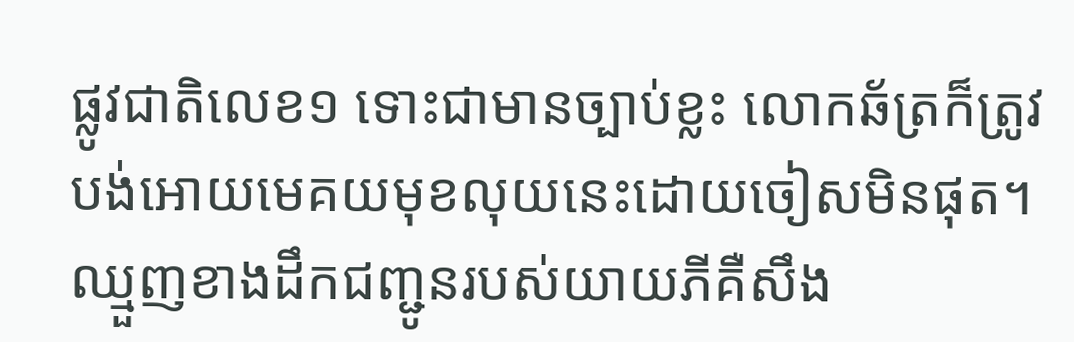ផ្លូវជាតិលេខ១ ទោះជាមានច្បាប់ខ្លះ លោកឆ័ត្រក៏ត្រូវបង់អោយមេគយមុខលុយនេះដោយចៀសមិនផុត។ ឈ្មួញខាងដឹកជញ្ជូនរបស់យាយភីគឺសឹង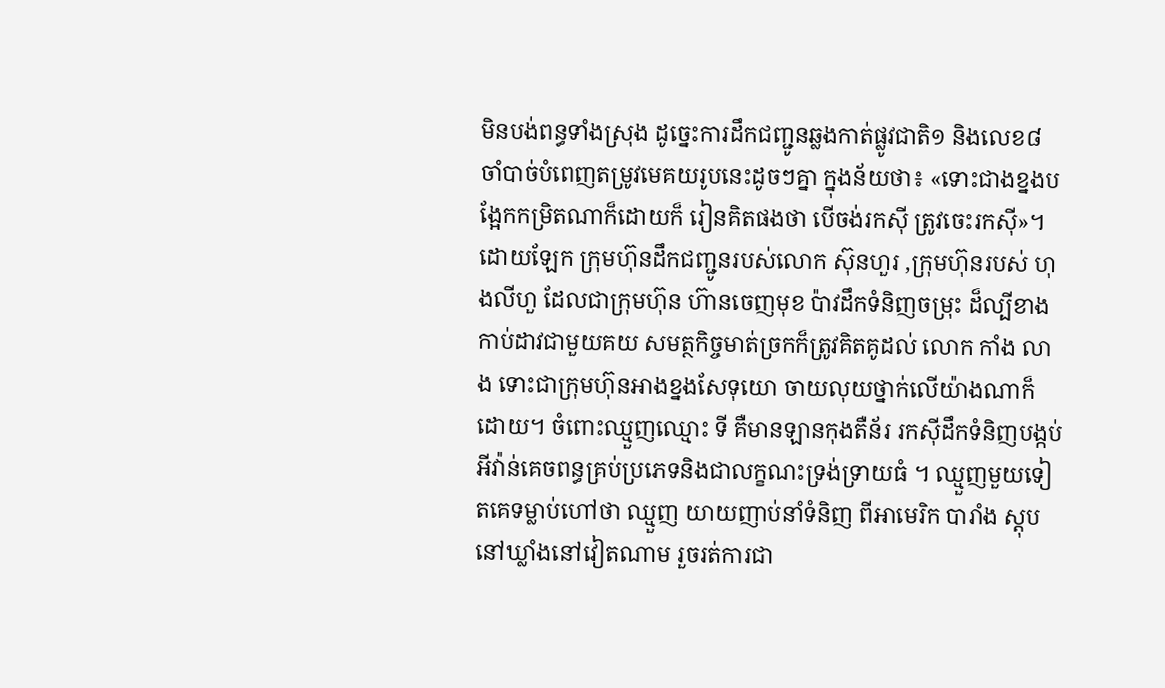មិនបង់ពន្ធទាំងស្រុង ដូច្នេះការដឹកជញ្ជូនឆ្លងកាត់ផ្លូវជាតិ១ និងលេខ៨ ចាំបាច់បំពេញតម្រូវមេគយរូបនេះដូចៗគ្នា ក្នុងន័យថា៖ «ទោះជាងខ្នងបង្អែកកម្រិតណាក៏ដោយក៏ រៀនគិតផងថា បើចង់រកសុី ត្រូវចេះរកសុី»។
ដោយឡែក ក្រុមហ៊ុនដឹកជញ្ជូនរបស់លោក ស៊ុនហួរ ,ក្រុមហ៊ុនរបស់ ហុងលីហួ ដែលជាក្រុមហ៊ុន ហ៊ានចេញមុខ ប៉ាវដឹកទំនិញចម្រុះ ដ៏ល្បីខាងកាប់ដាវជាមួយគយ សមត្ថកិច្ចមាត់ច្រកក៏ត្រូវគិតគូដល់ លោក កាំង លាង ទោះជាក្រុមហ៊ុនអាងខ្នងសែទុយោ ចាយលុយថ្នាក់លើយ៉ាងណាក៏ដោយ។ ចំពោះឈ្មួញឈ្មោះ ទី គឺមានឡានកុងតឺន័រ រកសុីដឹកទំនិញបង្កប់អីវ៉ាន់គេចពន្ធគ្រប់ប្រភេទនិងជាលក្ខណះទ្រង់ទ្រាយធំ ។ ឈ្មួញមួយទៀតគេទម្លាប់ហៅថា ឈ្មួញ យាយញាប់នាំទំនិញ ពីអាមេរិក បារាំង ស្តុបនៅឃ្លាំងនៅវៀតណាម រួចរត់ការជា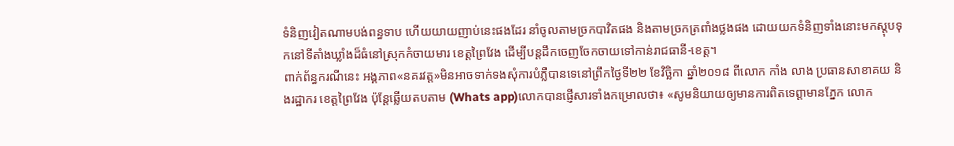ទំនិញវៀតណាមបង់ពន្ធទាប ហើយយាយញាប់នេះផងដែរ នាំចូលតាមច្រកបាវិតផង និងតាមច្រកត្រពាំងថ្លងផង ដោយយកទំនិញទាំងនោះមកស្តុបទុកនៅទីតាំងឃ្លាំងដ៏ធំនៅស្រុកកំចាយមារ ខេត្តព្រៃវែង ដើម្បីបន្តដឹកចេញចែកចាយទៅកាន់រាជធានី-ខេត្ត។
ពាក់ព័ន្ធករណីនេះ អង្គភាព«នគរវត្ត»មិនអាចទាក់ទងសុំការបំភ្លឺបានទេនៅព្រឹកថ្ងៃទី២២ ខែវិច្ឆិកា ឆ្នាំ២០១៨ ពីលោក កាំង លាង ប្រធានសាខាគយ និងរដ្ឋាករ ខេត្តព្រៃវែង ប៉ុន្តែឆ្លើយតបតាម (Whats app)លោកបានផ្ញើសារទាំងកម្រោលថា៖ «សូមនិយាយឲ្យមានការពិតទេព្ដាមានភ្នែក លោក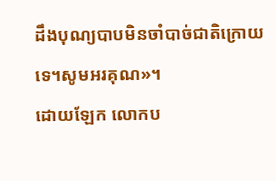ដឹងបុណ្យបាបមិនចាំបាច់ជាតិក្រោយទេ។សូមអរគុណ»។
ដោយឡែក លោកប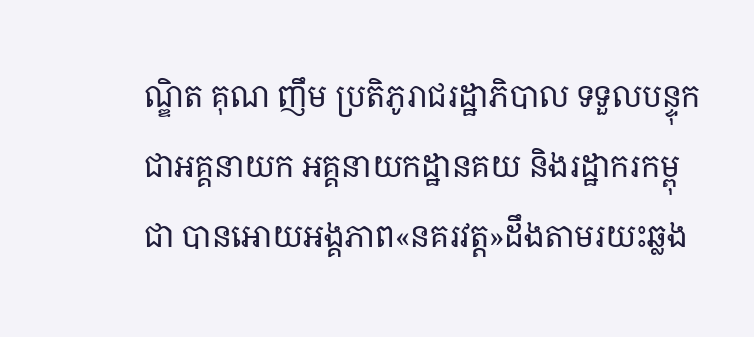ណ្ឌិត គុណ ញឹម ប្រតិភូរាជរដ្ឋាភិបាល ទទួលបន្ទុក ជាអគ្គនាយក អគ្គនាយកដ្ឋានគយ និងរដ្ឋាករកម្ពុជា បានអោយអង្គភាព«នគរវត្ត»ដឹងតាមរយះឆ្លង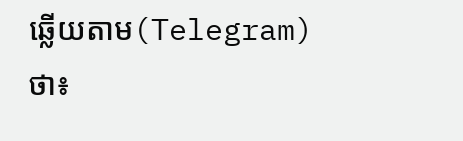ឆ្លើយតាម(Telegram)ថា៖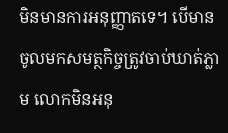មិនមានការអនុញ្ញាតទេ។ បើមានចូលមកសមត្ថកិច្ចត្រូវចាប់ឃាត់ភ្លាម លោកមិនអនុ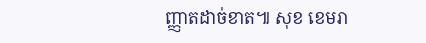ញ្ញាតដាច់ខាត៕ សុខ ខេមរា